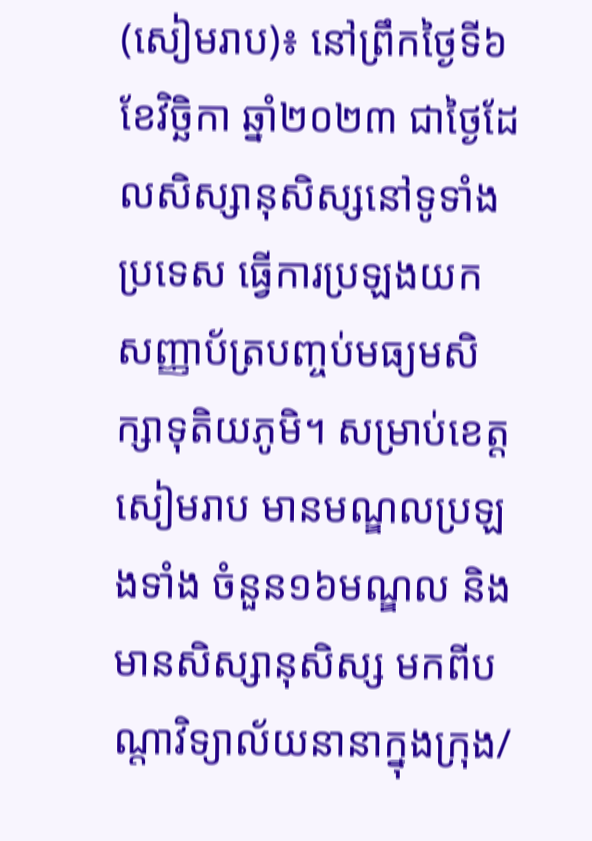(សៀមរាប)៖ នៅព្រឹកថ្ងៃទី៦ ខែវិច្ឆិកា ឆ្នាំ២០២៣ ជាថ្ងៃដែលសិស្សានុសិស្សនៅទូទាំងប្រទេស ធ្វើការប្រឡងយកសញ្ញាប័ត្របញ្ចប់មធ្យមសិក្សាទុតិយភូមិ។ សម្រាប់ខេត្តសៀមរាប មានមណ្ឌលប្រឡងទាំង ចំនួន១៦មណ្ឌល និងមានសិស្សានុសិស្ស មកពីបណ្តាវិទ្យាល័យនានាក្នុងក្រុង/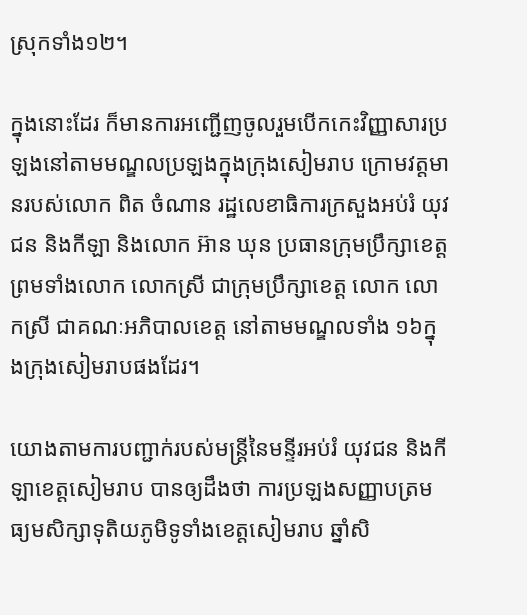ស្រុកទាំង១២។

ក្នុងនោះដែរ ក៏មានការអញ្ជើញចូលរួមបើកកេះវិញ្ញាសារប្រឡងនៅតាមមណ្ឌលប្រឡងក្នុងក្រុងសៀមរាប ក្រោមវត្តមានរបស់លោក ពិត ចំណាន រដ្ឋលេខាធិការក្រសួងអប់រំ យុវជន និងកីឡា និងលោក អ៊ាន ឃុន ប្រធានក្រុមប្រឹក្សាខេត្ត ព្រមទាំងលោក លោកស្រី ជាក្រុមប្រឹក្សាខេត្ត លោក លោកស្រី ជាគណៈអភិបាលខេត្ត នៅតាមមណ្ឌលទាំង ១៦ក្នុងក្រុងសៀមរាបផងដែរ។

យោងតាមការបញ្ជាក់របស់មន្ត្រីនៃមន្ទីរអប់រំ យុវជន និងកីឡាខេត្តសៀមរាប បានឲ្យដឹងថា ការប្រឡងសញ្ញាបត្រមធ្យមសិក្សាទុតិយភូមិទូទាំងខេត្តសៀមរាប ឆ្នាំសិ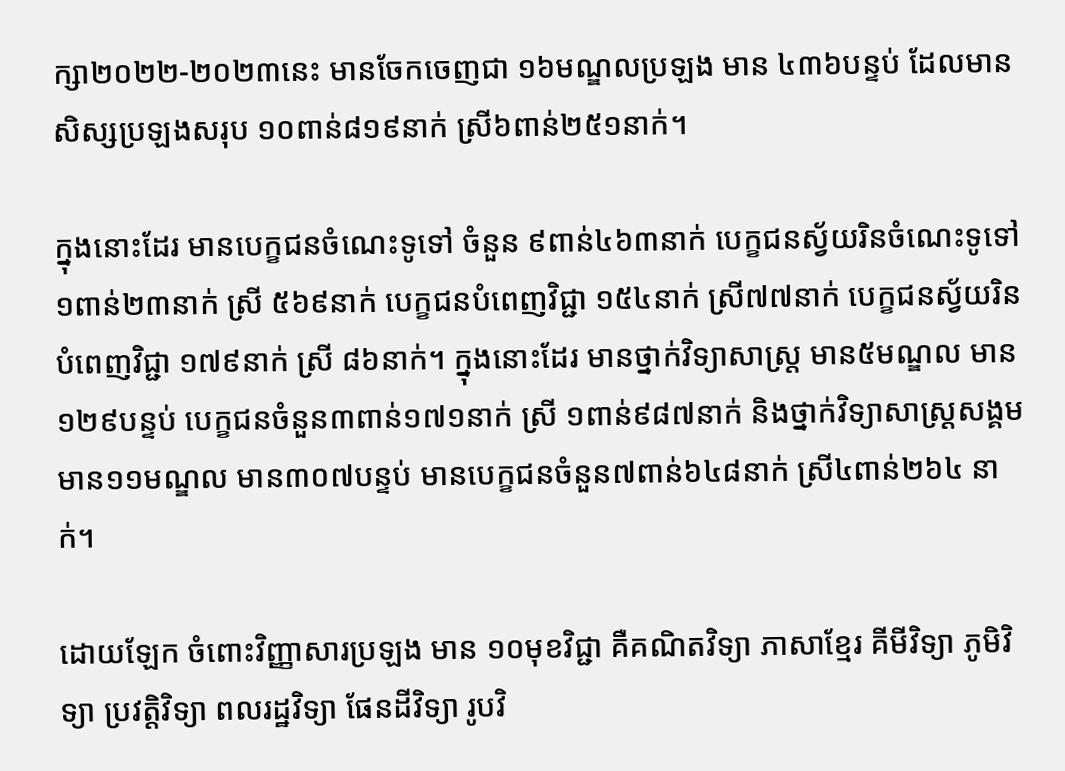ក្សា២០២២-២០២៣នេះ មានចែកចេញជា ១៦មណ្ឌលប្រឡង មាន ៤៣៦បន្ទប់ ដែលមានសិស្សប្រឡងសរុប ១០ពាន់៨១៩នាក់ ស្រី៦ពាន់២៥១នាក់។

ក្នុងនោះដែរ មានបេក្ខជនចំណេះទូទៅ ចំនួន ៩ពាន់៤៦៣នាក់ បេក្ខជនស្វ័យរិនចំណេះទូទៅ ១ពាន់២៣នាក់ ស្រី ៥៦៩នាក់ បេក្ខជនបំពេញវិជ្ជា ១៥៤នាក់ ស្រី៧៧នាក់ បេក្ខជនស្វ័យរិនបំពេញវិជ្ជា ១៧៩នាក់ ស្រី ៨៦នាក់។ ក្នុងនោះដែរ មានថ្នាក់វិទ្យាសាស្ត្រ មាន៥មណ្ឌល មាន១២៩បន្ទប់ បេក្ខជនចំនួន៣ពាន់១៧១នាក់ ស្រី ១ពាន់៩៨៧នាក់ និងថ្នាក់វិទ្យាសាស្ត្រសង្គម មាន១១មណ្ឌល មាន៣០៧បន្ទប់ មានបេក្ខជនចំនួន៧ពាន់៦៤៨នាក់ ស្រី៤ពាន់២៦៤ នាក់។

ដោយឡែក ចំពោះវិញ្ញាសារប្រឡង មាន ១០មុខវិជ្ជា គឺគណិតវិទ្យា ភាសាខ្មែរ គីមីវិទ្យា ភូមិវិទ្យា ប្រវត្តិវិទ្យា ពលរដ្ឋវិទ្យា ផែនដីវិទ្យា រូបវិ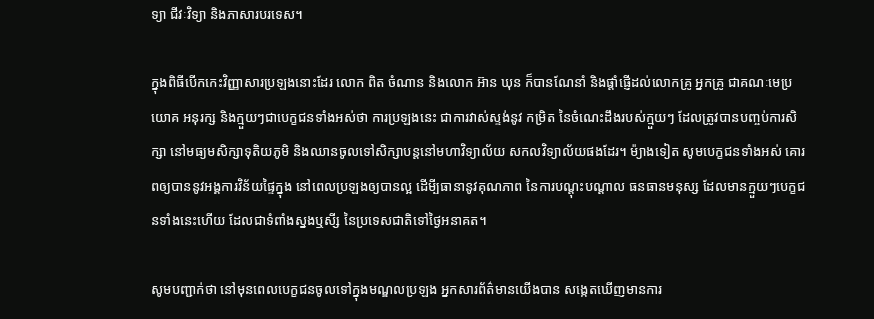ទ្យា ជីវៈវិទ្យា និងភាសារបរទេស។

ក្នុងពិធីបើកកេះវិញ្ញាសារប្រឡងនោះដែរ លោក ពិត ចំណាន និងលោក អ៊ាន ឃុន ក៏បានណែនាំ និងផ្តាំផ្ញើដល់លោកគ្រូ អ្នកគ្រូ ជាគណៈមេប្រយោគ អនុរក្ស និងក្មួយៗជាបេក្ខជនទាំងអស់ថា ការប្រឡងនេះ ជាការវាស់ស្ទង់នូវ កម្រិត នៃចំណេះដឹងរបស់ក្មួយៗ ដែលត្រូវបានបញ្ចប់ការសិក្សា នៅមធ្យមសិក្សាទុតិយភូមិ និងឈានចូលទៅសិក្សាបន្តនៅមហាវិទ្យាល័យ សកលវិទ្យាល័យផងដែរ។ ម៉្យាងទៀត សូមបេក្ខជនទាំងអស់ គោរពឲ្យបាននូវអង្គការវិន័យផ្ទៃក្នុង នៅពេលប្រឡងឲ្យបានល្អ ដើមី្បធានានូវគុណភាព នៃការបណ្តុះបណ្តាល ធនធានមនុស្ស ដែលមានក្មួយៗបេក្ខជនទាំងនេះហើយ ដែលជាទំពាំងស្នងឬសី្ស នៃប្រទេសជាតិទៅថ្ងៃអនាគត។

សូមបញ្ជាក់ថា នៅមុនពេលបេក្ខជនចូលទៅក្នុងមណ្ឌលប្រឡង អ្នកសារព័ត៌មានយើងបាន សង្កេតឃើញមានការ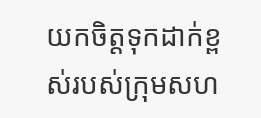យកចិត្តទុកដាក់ខ្ពស់របស់ក្រុមសហ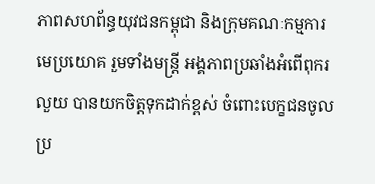ភាពសហព័ន្ធយុវជនកម្ពុជា និងក្រុមគណៈកម្មការ មេប្រយោគ រួមទាំងមន្ត្រី អង្គភាពប្រឆាំងអំពើពុករលួយ បានយកចិត្តទុកដាក់ខ្ពស់ ចំពោះបេក្ខជនចូលប្រ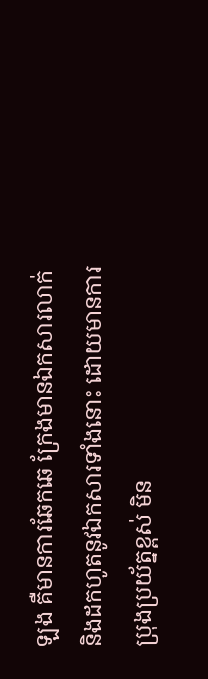ឡង គឺមានការឆែកឆេ ក្រែងមានឯកសារលាក់ និងដកហូតនូវឯកសារទាំងនោះ ដោយមានការប្រុងប្រយ័ត្នខ្ពស់ មិន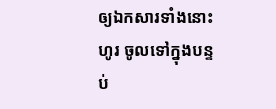ឲ្យឯកសារទាំងនោះហូរ ចូលទៅក្នុងបន្ទប់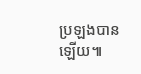ប្រឡងបានឡើយ៕